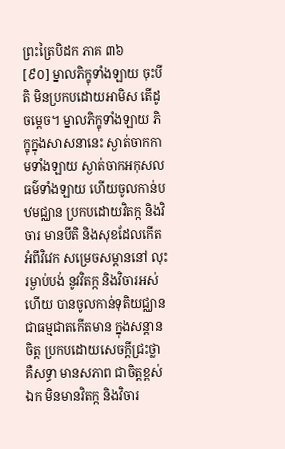ព្រះត្រៃបិដក ភាគ ៣៦
[៩០] ម្នាលភិក្ខុទាំងឡាយ ចុះបីតិ មិនប្រកបដោយអាមិស តើដូចម្តេច។ ម្នាលភិក្ខុទាំងឡាយ ភិក្ខុក្នុងសាសនានេះ ស្ងាត់ចាកកាមទាំងឡាយ ស្ងាត់ចាកអកុសលធម៌ទាំងឡាយ ហើយចូលកាន់បឋមជ្ឈាន ប្រកបដោយវិតក្ក និងវិចារ មានបីតិ និងសុខដែលកើតអំពីវិវេក សម្រេចសម្តាននៅ លុះរម្ងាប់បង់ នូវវិតក្ក និងវិចារអស់ហើយ បានចូលកាន់ទុតិយជ្ឈាន ជាធម្មជាតកើតមាន ក្នុងសន្តានចិត្ត ប្រកបដោយសេចក្តីជ្រះថ្លា គឺសទ្ធា មានសភាព ជាចិត្តខ្ពស់ឯក មិនមានវិតក្ក និងវិចារ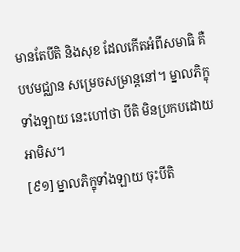មានតែបីតិ និងសុខ ដែលកើតអំពីសមាធិ គឺបឋមជ្ឈាន សម្រេចសម្រាន្តនៅ។ ម្នាលភិក្ខុទាំងឡាយ នេះហៅថា បីតិ មិនប្រកបដោយអាមិស។
[៩១] ម្នាលភិក្ខុទាំងឡាយ ចុះបីតិ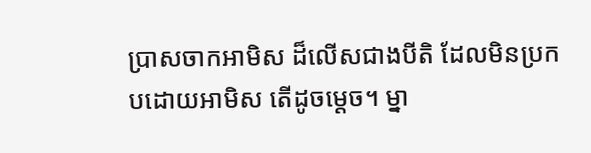ប្រាសចាកអាមិស ដ៏លើសជាងបីតិ ដែលមិនប្រកបដោយអាមិស តើដូចម្តេច។ ម្នា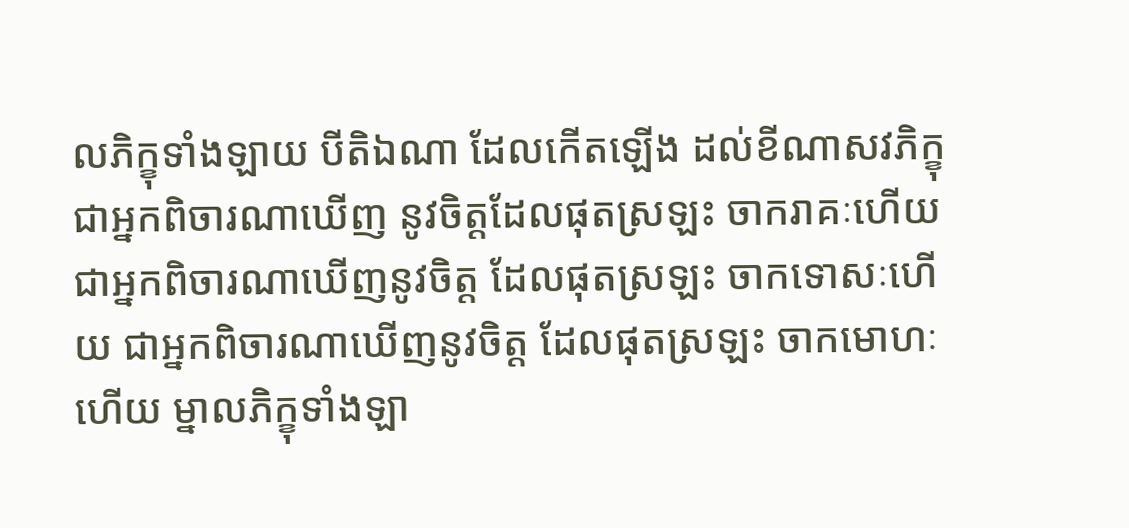លភិក្ខុទាំងឡាយ បីតិឯណា ដែលកើតឡើង ដល់ខីណាសវភិក្ខុ ជាអ្នកពិចារណាឃើញ នូវចិត្តដែលផុតស្រឡះ ចាករាគៈហើយ ជាអ្នកពិចារណាឃើញនូវចិត្ត ដែលផុតស្រឡះ ចាកទោសៈហើយ ជាអ្នកពិចារណាឃើញនូវចិត្ត ដែលផុតស្រឡះ ចាកមោហៈហើយ ម្នាលភិក្ខុទាំងឡា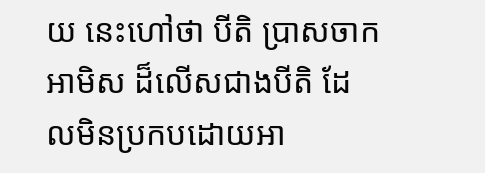យ នេះហៅថា បីតិ ប្រាសចាកអាមិស ដ៏លើសជាងបីតិ ដែលមិនប្រកបដោយអា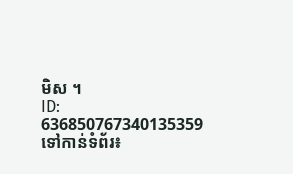មិស ។
ID: 636850767340135359
ទៅកាន់ទំព័រ៖